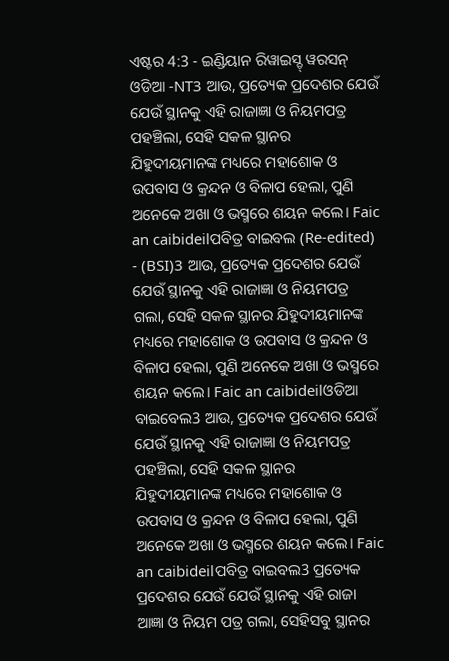ଏଷ୍ଟର 4:3 - ଇଣ୍ଡିୟାନ ରିୱାଇସ୍ଡ୍ ୱରସନ୍ ଓଡିଆ -NT3 ଆଉ, ପ୍ରତ୍ୟେକ ପ୍ରଦେଶର ଯେଉଁ ଯେଉଁ ସ୍ଥାନକୁ ଏହି ରାଜାଜ୍ଞା ଓ ନିୟମପତ୍ର ପହଞ୍ଚିଲା, ସେହି ସକଳ ସ୍ଥାନର ଯିହୁଦୀୟମାନଙ୍କ ମଧ୍ୟରେ ମହାଶୋକ ଓ ଉପବାସ ଓ କ୍ରନ୍ଦନ ଓ ବିଳାପ ହେଲା, ପୁଣି ଅନେକେ ଅଖା ଓ ଭସ୍ମରେ ଶୟନ କଲେ। Faic an caibideilପବିତ୍ର ବାଇବଲ (Re-edited) - (BSI)3 ଆଉ, ପ୍ରତ୍ୟେକ ପ୍ରଦେଶର ଯେଉଁ ଯେଉଁ ସ୍ଥାନକୁ ଏହି ରାଜାଜ୍ଞା ଓ ନିୟମପତ୍ର ଗଲା, ସେହି ସକଳ ସ୍ଥାନର ଯିହୁଦୀୟମାନଙ୍କ ମଧ୍ୟରେ ମହାଶୋକ ଓ ଉପବାସ ଓ କ୍ରନ୍ଦନ ଓ ବିଳାପ ହେଲା, ପୁଣି ଅନେକେ ଅଖା ଓ ଭସ୍ମରେ ଶୟନ କଲେ। Faic an caibideilଓଡିଆ ବାଇବେଲ3 ଆଉ, ପ୍ରତ୍ୟେକ ପ୍ରଦେଶର ଯେଉଁ ଯେଉଁ ସ୍ଥାନକୁ ଏହି ରାଜାଜ୍ଞା ଓ ନିୟମପତ୍ର ପହଞ୍ଚିଲା, ସେହି ସକଳ ସ୍ଥାନର ଯିହୁଦୀୟମାନଙ୍କ ମଧ୍ୟରେ ମହାଶୋକ ଓ ଉପବାସ ଓ କ୍ରନ୍ଦନ ଓ ବିଳାପ ହେଲା, ପୁଣି ଅନେକେ ଅଖା ଓ ଭସ୍ମରେ ଶୟନ କଲେ। Faic an caibideilପବିତ୍ର ବାଇବଲ3 ପ୍ରତ୍ୟେକ ପ୍ରଦେଶର ଯେଉଁ ଯେଉଁ ସ୍ଥାନକୁ ଏହି ରାଜା ଆଜ୍ଞା ଓ ନିୟମ ପତ୍ର ଗଲା, ସେହିସବୁ ସ୍ଥାନର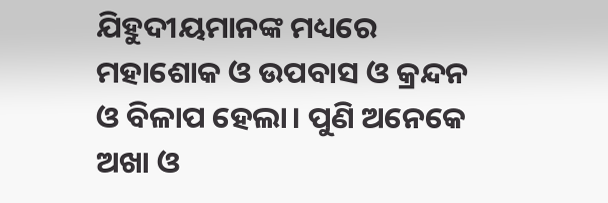ଯିହୁଦୀୟମାନଙ୍କ ମଧ୍ୟରେ ମହାଶୋକ ଓ ଉପବାସ ଓ କ୍ରନ୍ଦନ ଓ ବିଳାପ ହେଲା। ପୁଣି ଅନେକେ ଅଖା ଓ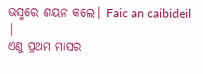ଭସ୍ମରେ ଶୟନ କଲେ। Faic an caibideil |
ଏଣୁ ପ୍ରଥମ ମାସର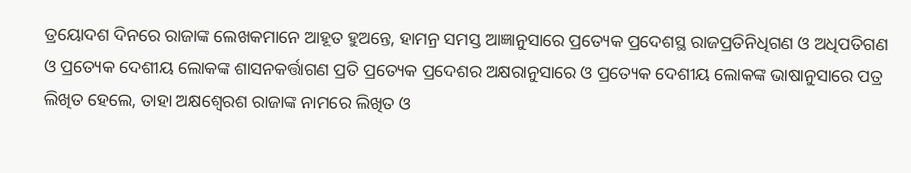ତ୍ରୟୋଦଶ ଦିନରେ ରାଜାଙ୍କ ଲେଖକମାନେ ଆହୂତ ହୁଅନ୍ତେ, ହାମନ୍ର ସମସ୍ତ ଆଜ୍ଞାନୁସାରେ ପ୍ରତ୍ୟେକ ପ୍ରଦେଶସ୍ଥ ରାଜପ୍ରତିନିଧିଗଣ ଓ ଅଧିପତିଗଣ ଓ ପ୍ରତ୍ୟେକ ଦେଶୀୟ ଲୋକଙ୍କ ଶାସନକର୍ତ୍ତାଗଣ ପ୍ରତି ପ୍ରତ୍ୟେକ ପ୍ରଦେଶର ଅକ୍ଷରାନୁସାରେ ଓ ପ୍ରତ୍ୟେକ ଦେଶୀୟ ଲୋକଙ୍କ ଭାଷାନୁସାରେ ପତ୍ର ଲିଖିତ ହେଲେ, ତାହା ଅକ୍ଷଶ୍ୱେରଶ ରାଜାଙ୍କ ନାମରେ ଲିଖିତ ଓ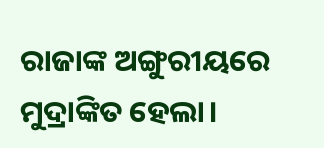ରାଜାଙ୍କ ଅଙ୍ଗୁରୀୟରେ ମୁଦ୍ରାଙ୍କିତ ହେଲା।